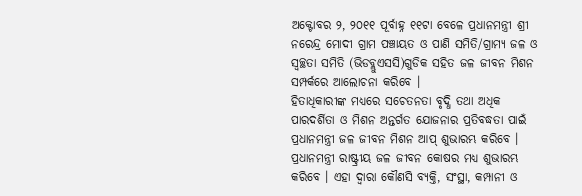ଅକ୍ଟୋବର ୨, ୨୦୧୧ ପୂର୍ବାହ୍ନ ୧୧ଟା ବେଳେ ପ୍ରଧାନମନ୍ତ୍ରୀ ଶ୍ରୀ ନରେନ୍ଦ୍ର ମୋଦୀ ଗ୍ରାମ ପଞ୍ଚାୟତ ଓ ପାଣି ସମିତି/ଗ୍ରାମ୍ୟ ଜଳ ଓ ସ୍ୱଚ୍ଛତା ସମିତି (ଭିଡବ୍ଲୁଏସସି)ଗୁଡିକ ସହିତ ଜଳ ଜୀବନ ମିଶନ ସମ୍ପର୍କରେ ଆଲୋଚନା କରିବେ ।
ହିତାଧିକାରୀଙ୍କ ମଧ୍ୟରେ ସଚେତନତା ବୃଦ୍ଧି ତଥା ଅଧିକ ପାରଦର୍ଶିତା ଓ ମିଶନ ଅନ୍ତର୍ଗତ ଯୋଜନାର ପ୍ରତିବଦ୍ଧତା ପାଇଁ ପ୍ରଧାନମନ୍ତ୍ରୀ ଜଳ ଜୀବନ ମିଶନ ଆପ୍ ଶୁଭାରମ୍ଭ କରିବେ ।
ପ୍ରଧାନମନ୍ତ୍ରୀ ରାଷ୍ଟ୍ରୀୟ ଜଳ ଜୀବନ କୋଷର ମଧ୍ୟ ଶୁଭାରମ୍ଭ କରିବେ । ଏହା ଦ୍ୱାରା କୌଣସି ବ୍ୟକ୍ତି, ସଂସ୍ଥା, କମ୍ପାନୀ ଓ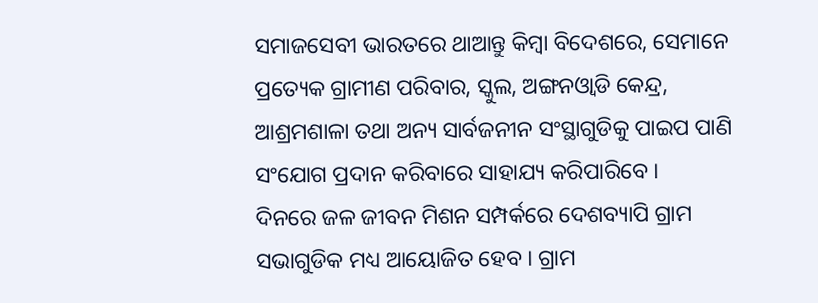ସମାଜସେବୀ ଭାରତରେ ଥାଆନ୍ତୁ କିମ୍ବା ବିଦେଶରେ, ସେମାନେ ପ୍ରତ୍ୟେକ ଗ୍ରାମୀଣ ପରିବାର, ସ୍କୁଲ, ଅଙ୍ଗନଓ୍ୱାଡି କେନ୍ଦ୍ର, ଆଶ୍ରମଶାଳା ତଥା ଅନ୍ୟ ସାର୍ବଜନୀନ ସଂସ୍ଥାଗୁଡିକୁ ପାଇପ ପାଣି ସଂଯୋଗ ପ୍ରଦାନ କରିବାରେ ସାହାଯ୍ୟ କରିପାରିବେ ।
ଦିନରେ ଜଳ ଜୀବନ ମିଶନ ସମ୍ପର୍କରେ ଦେଶବ୍ୟାପି ଗ୍ରାମ ସଭାଗୁଡିକ ମଧ୍ୟ ଆୟୋଜିତ ହେବ । ଗ୍ରାମ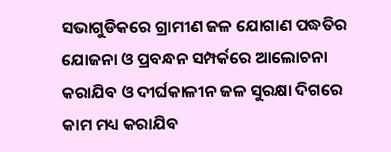ସଭାଗୁଡିକରେ ଗ୍ରାମୀଣ ଜଳ ଯୋଗାଣ ପଦ୍ଧତିର ଯୋଜନା ଓ ପ୍ରବନ୍ଧନ ସମ୍ପର୍କରେ ଆଲୋଚନା କରାଯିବ ଓ ଦୀର୍ଘକାଳୀନ ଜଳ ସୁରକ୍ଷା ଦିଗରେ କାମ ମଧ୍ୟ କରାଯିବ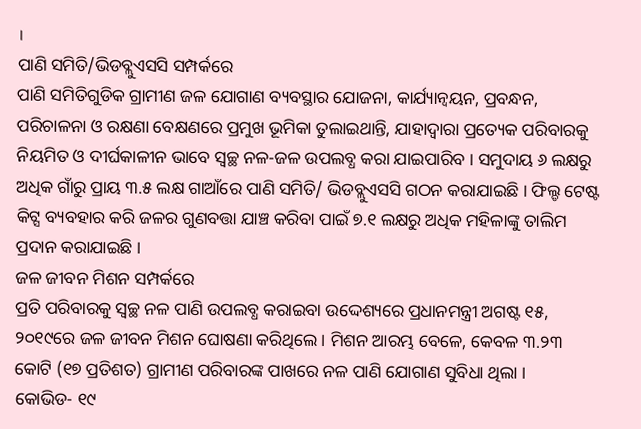।
ପାଣି ସମିତି/ଭିଡବ୍ଲୁଏସସି ସମ୍ପର୍କରେ
ପାଣି ସମିତିଗୁଡିକ ଗ୍ରାମୀଣ ଜଳ ଯୋଗାଣ ବ୍ୟବସ୍ଥାର ଯୋଜନା, କାର୍ଯ୍ୟାନ୍ୱୟନ, ପ୍ରବନ୍ଧନ, ପରିଚାଳନା ଓ ରକ୍ଷଣା ବେକ୍ଷଣରେ ପ୍ରମୁଖ ଭୂମିକା ତୁଲାଇଥାନ୍ତି, ଯାହାଦ୍ୱାରା ପ୍ରତ୍ୟେକ ପରିବାରକୁ ନିୟମିତ ଓ ଦୀର୍ଘକାଳୀନ ଭାବେ ସ୍ୱଚ୍ଛ ନଳ-ଜଳ ଉପଲବ୍ଧ କରା ଯାଇପାରିବ । ସମୁଦାୟ ୬ ଲକ୍ଷରୁ ଅଧିକ ଗାଁରୁ ପ୍ରାୟ ୩.୫ ଲକ୍ଷ ଗାଆଁରେ ପାଣି ସମିତି/ ଭିଡବ୍ଲୁଏସସି ଗଠନ କରାଯାଇଛି । ଫିଲ୍ଡ ଟେଷ୍ଟ କିଟ୍ସ ବ୍ୟବହାର କରି ଜଳର ଗୁଣବତ୍ତା ଯାଞ୍ଚ କରିବା ପାଇଁ ୭.୧ ଲକ୍ଷରୁ ଅଧିକ ମହିଳାଙ୍କୁ ତାଲିମ ପ୍ରଦାନ କରାଯାଇଛି ।
ଜଳ ଜୀବନ ମିଶନ ସମ୍ପର୍କରେ
ପ୍ରତି ପରିବାରକୁ ସ୍ୱଚ୍ଛ ନଳ ପାଣି ଉପଲବ୍ଧ କରାଇବା ଉଦ୍ଦେଶ୍ୟରେ ପ୍ରଧାନମନ୍ତ୍ରୀ ଅଗଷ୍ଟ ୧୫, ୨୦୧୯ରେ ଜଳ ଜୀବନ ମିଶନ ଘୋଷଣା କରିଥିଲେ । ମିଶନ ଆରମ୍ଭ ବେଳେ, କେବଳ ୩.୨୩ କୋଟି (୧୭ ପ୍ରତିଶତ) ଗ୍ରାମୀଣ ପରିବାରଙ୍କ ପାଖରେ ନଳ ପାଣି ଯୋଗାଣ ସୁବିଧା ଥିଲା ।
କୋଭିଡ- ୧୯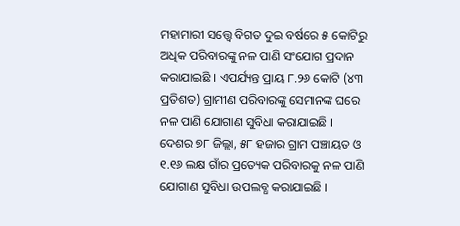ମହାମାରୀ ସତ୍ତ୍ୱେ ବିଗତ ଦୁଇ ବର୍ଷରେ ୫ କୋଟିରୁ ଅଧିକ ପରିବାରଙ୍କୁ ନଳ ପାଣି ସଂଯୋଗ ପ୍ରଦାନ କରାଯାଇଛି । ଏପର୍ଯ୍ୟନ୍ତ ପ୍ରାୟ ୮.୨୬ କୋଟି (୪୩ ପ୍ରତିଶତ) ଗ୍ରାମୀଣ ପରିବାରଙ୍କୁ ସେମାନଙ୍କ ଘରେ ନଳ ପାଣି ଯୋଗାଣ ସୁବିଧା କରାଯାଇଛି । ଦେଶର ୭୮ ଜିଲ୍ଲା, ୫୮ ହଜାର ଗ୍ରାମ ପଞ୍ଚାୟତ ଓ ୧.୧୬ ଲକ୍ଷ ଗାଁର ପ୍ରତ୍ୟେକ ପରିବାରକୁ ନଳ ପାଣି ଯୋଗାଣ ସୁବିଧା ଉପଲବ୍ଧ କରାଯାଇଛି ।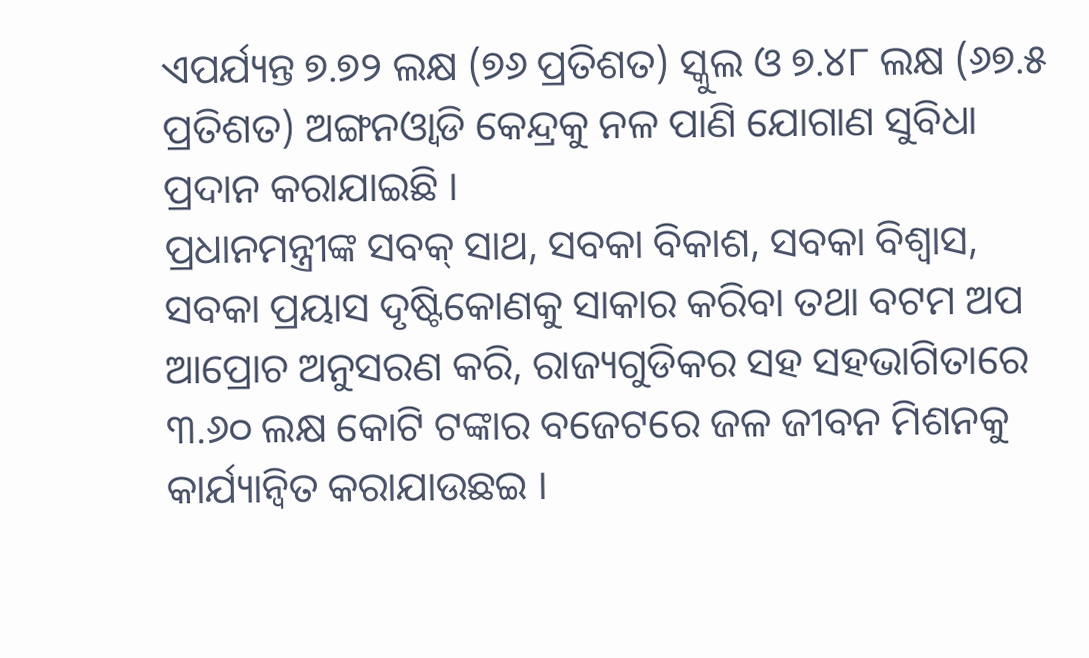ଏପର୍ଯ୍ୟନ୍ତ ୭.୭୨ ଲକ୍ଷ (୭୬ ପ୍ରତିଶତ) ସ୍କୁଲ ଓ ୭.୪୮ ଲକ୍ଷ (୬୭.୫ ପ୍ରତିଶତ) ଅଙ୍ଗନଓ୍ୱାଡି କେନ୍ଦ୍ରକୁ ନଳ ପାଣି ଯୋଗାଣ ସୁବିଧା ପ୍ରଦାନ କରାଯାଇଛି ।
ପ୍ରଧାନମନ୍ତ୍ରୀଙ୍କ ସବକ୍ ସାଥ, ସବକା ବିକାଶ, ସବକା ବିଶ୍ୱାସ, ସବକା ପ୍ରୟାସ ଦୃଷ୍ଟିକୋଣକୁ ସାକାର କରିବା ତଥା ବଟମ ଅପ ଆପ୍ରୋଚ ଅନୁସରଣ କରି, ରାଜ୍ୟଗୁଡିକର ସହ ସହଭାଗିତାରେ ୩.୬୦ ଲକ୍ଷ କୋଟି ଟଙ୍କାର ବଜେଟରେ ଜଳ ଜୀବନ ମିଶନକୁ କାର୍ଯ୍ୟାନ୍ୱିତ କରାଯାଉଛଇ ।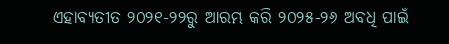ଏହାବ୍ୟତୀତ ୨୦୨୧-୨୨ରୁ ଆରମ୍ଭ କରି ୨୦୨୫-୨୬ ଅବଧି ପାଇଁ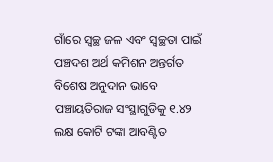ଗାଁରେ ସ୍ୱଚ୍ଛ ଜଳ ଏବଂ ସ୍ୱଚ୍ଛତା ପାଇଁ ପଞ୍ଚଦଶ ଅର୍ଥ କମିଶନ ଅନ୍ତର୍ଗତ ବିଶେଷ ଅନୁଦାନ ଭାବେ ପଞ୍ଚାୟତିରାଜ ସଂସ୍ଥାଗୁଡିକୁ ୧.୪୨ ଲକ୍ଷ କୋଟି ଟଙ୍କା ଆବଣ୍ଟିତ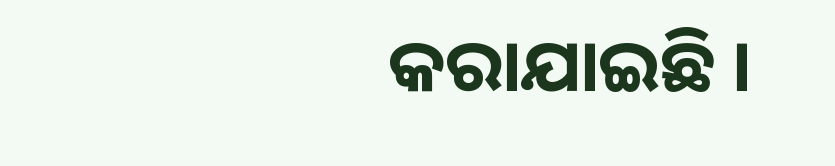କରାଯାଇଛି ।